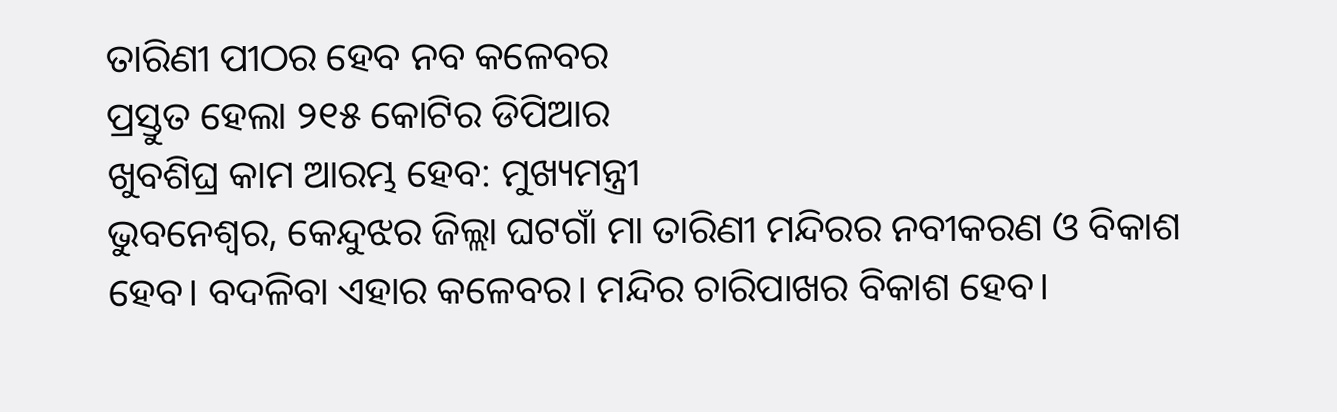ତାରିଣୀ ପୀଠର ହେବ ନବ କଳେବର
ପ୍ରସ୍ତୁତ ହେଲା ୨୧୫ କୋଟିର ଡିପିଆର
ଖୁବଶିଘ୍ର କାମ ଆରମ୍ଭ ହେବ: ମୁଖ୍ୟମନ୍ତ୍ରୀ
ଭୁବନେଶ୍ୱର, କେନ୍ଦୁଝର ଜିଲ୍ଲା ଘଟଗାଁ ମା ତାରିଣୀ ମନ୍ଦିରର ନବୀକରଣ ଓ ବିକାଶ ହେବ। ବଦଳିବା ଏହାର କଳେବର। ମନ୍ଦିର ଚାରିପାଖର ବିକାଶ ହେବ।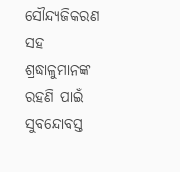ସୌନ୍ଦ୍ୟଜିକରଣ ସହ ଶ୍ରଦ୍ଧାଳୁମାନଙ୍କ ରହଣି ପାଇଁ ସୁବନ୍ଦୋବସ୍ତ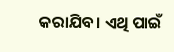କରାଯିବ। ଏଥି ପାଇଁ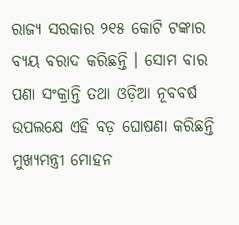ରାଜ୍ୟ ସରକାର ୨୧୫ କୋଟି ଟଙ୍କାର ବ୍ୟୟ ବରାଦ କରିଛନ୍ତି । ସୋମ ବାର ପଣା ସଂକ୍ରାନ୍ତି ତଥା ଓଡ଼ିଆ ନୂବବର୍ଷ ଉପଲକ୍ଷେ ଏହି ବଡ଼ ଘୋଷଣା କରିଛନ୍ତି ମୁଖ୍ୟମନ୍ତ୍ରୀ ମୋହନ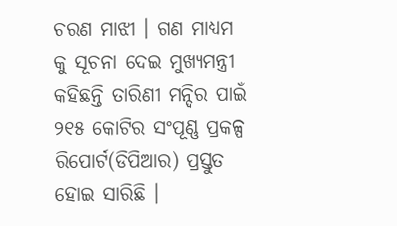ଚରଣ ମାଝୀ । ଗଣ ମାଧ୍ୟମ କୁ ସୂଚନା ଦେଇ ମୁଖ୍ୟମନ୍ତ୍ରୀ କହିଛନ୍ତି ତାରିଣୀ ମନ୍ଦିର ପାଇଁ ୨୧୫ କୋଟିର ସଂପୂଣ୍ଣ ପ୍ରକଳ୍ପ ରିପୋର୍ଟ(ଡିପିଆର) ପ୍ରସ୍ତୁତ ହୋଇ ସାରିଛି ।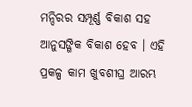ମନ୍ଦିରର ସମ୍ପୂର୍ଣ୍ଣ ବିକାଶ ସହ ଆନୁସଙ୍ଗିକ ବିକାଶ ହେବ । ଏହି ପ୍ରକଳ୍ପ କାମ ଖୁବଶୀଘ୍ର ଆରମ୍ଭ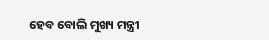ହେବ ବୋଲି ମୁଖ୍ୟ ମନ୍ତ୍ରୀ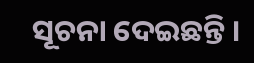ସୂଚନା ଦେଇଛନ୍ତି ।